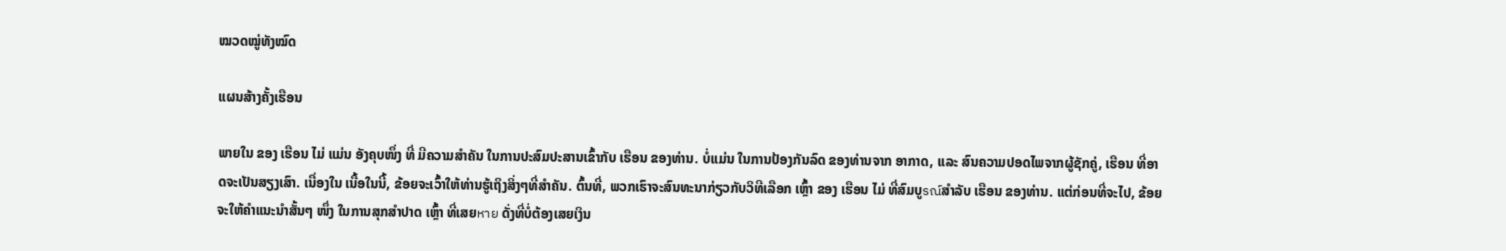ໝວດໝູ່ທັງໝົດ

ແຜນສ້າງຄັ້ງເຮືອນ

ພາຍໃນ ຂອງ ເຮືອນ ໄມ່ ແມ່ນ ອັງຄຸບໜຶ່ງ ທີ່ ມີຄວາມສຳຄັນ ໃນການປະສົມປະສານເຂົ້າກັບ ເຮືອນ ຂອງທ່ານ. ບໍ່ແມ່ນ ໃນການປ້ອງກັນລົດ ຂອງທ່ານຈາກ ອາກາດ, ແລະ ສົນຄວາມປອດໄພຈາກຜູ້ຊັກຄູ່, ເຮືອນ ທີ່ອາດຈະເປັນສຽງເສົາ. ເນື່ອງໃນ ເນື້ອໃນນີ້, ຂ້ອຍຈະເວົ້າໃຫ້ທ່ານຮູ້ເຖິງສິ່ງໆທີ່ສຳຄັນ. ຕົ້ນທີ່, ພວກເຮົາຈະສົນທະນາກ່ຽວກັບວິທີເລືອກ ເຫຼົ້າ ຂອງ ເຮືອນ ໄມ່ ທີ່ສົມບູรณ์ສຳລັບ ເຮືອນ ຂອງທ່ານ. ແຕ່ກ່ອນທີ່ຈະໄປ, ຂ້ອຍຈະໃຫ້ຄຳແນະນຳສັ້ນໆ ໜຶ່ງ ໃນການສຸກສຳປາດ ເຫຼົ້າ ທີ່ເສຍหาย ດັ່ງທີ່ບໍ່ຕ້ອງເສຍເງິນ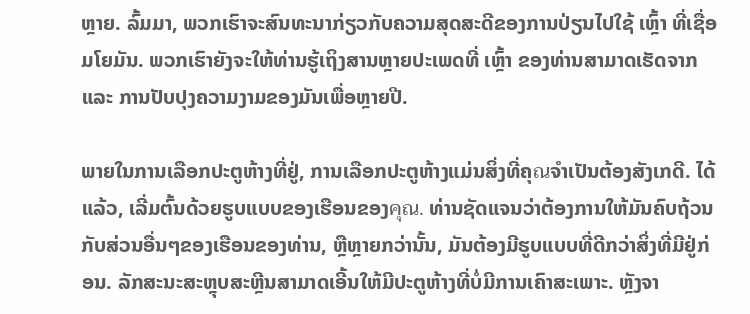ຫຼາຍ. ລົ້ມມາ, ພວກເຮົາຈະສົນທະນາກ່ຽວກັບຄວາມສຸດສະດີຂອງການປ່ຽນໄປໃຊ້ ເຫຼົ້າ ທີ່ເຊື່ອມໂຍມັນ. ພວກເຮົາຍັງຈະໃຫ້ທ່ານຮູ້ເຖິງສານຫຼາຍປະເພດທີ່ ເຫຼົ້າ ຂອງທ່ານສາມາດເຮັດຈາກ ແລະ ການປັບປຸງຄວາມງາມຂອງມັນເພື່ອຫຼາຍປີ.

ພາຍໃນການເລືອກປະຕູຫ້າງທີ່ຢູ່, ການເລືອກປະຕູຫ້າງແມ່ນສິ່ງທີ່ຄຸณຈຳເປັນຕ້ອງສັງເກດີ. ໄດ້ແລ້ວ, ເລີ່ມຕົ້ນດ້ວຍຮູບແບບຂອງເຮືອນຂອງคุณ. ທ່ານຊັດແຈນວ່າຕ້ອງການໃຫ້ມັນຄົບຖ້ວນກັບສ່ວນອື່ນໆຂອງເຮືອນຂອງທ່ານ, ຫຼືຫຼາຍກວ່ານັ້ນ, ມັນຕ້ອງມີຮູບແບບທີ່ດີກວ່າສິ່ງທີ່ມີຢູ່ກ່ອນ. ລັກສະນະສະຫຼຸບສະຫຼີນສາມາດເອີ້ນໃຫ້ມີປະຕູຫ້າງທີ່ບໍ່ມີການເຄົາສະເພາະ. ຫຼັງຈາ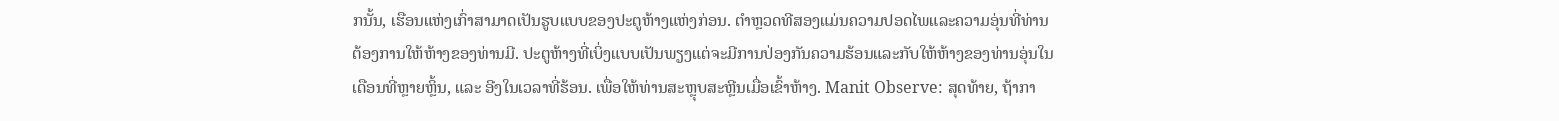ກນັ້ນ, ເຮືອນແຫ່ງເກົ່າສາມາດເປັນຮູບແບບຂອງປະຕູຫ້າງແຫ່ງກ່ອນ. ຕຳຫຼວດທີສອງແມ່ນຄວາມປອດໄພແລະຄວາມອຸ່ນທີ່ທ່ານຕ້ອງການໃຫ້ຫ້າງຂອງທ່ານມີ. ປະຕູຫ້າງທີ່ເບິ່ງແບບເປັນພຽງແຕ່ຈະມີການປ່ອງກັນຄວາມຮ້ອນແລະກັບໃຫ້ຫ້າງຂອງທ່ານອຸ່ນໃນເດືອນທີ່ຫຼາຍຫຼິ້ນ, ແລະ ອີງໃນເວລາທີ່ຮ້ອນ. ເພື່ອໃຫ້ທ່ານສະຫຼຸບສະຫຼີນເມື່ອເຂົ້າຫ້າງ. Manit Observe: ສຸດທ້າຍ, ຖ້າກາ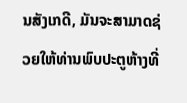ນສັງເກດີ, ມັນຈະສາມາດຊ່ວຍໃຫ້ທ່ານພົບປະຕູຫ້າງທີ່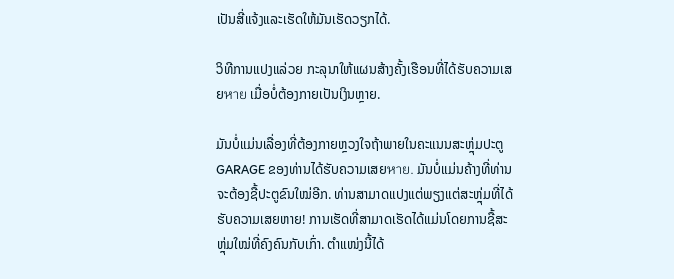ເປັນສີ່ແຈ້ງແລະເຮັດໃຫ້ມັນເຮັດວຽກໄດ້.

ວິທີການແປງແລ່ວຍ ກະລຸນາໃຫ້ແຜນສ້າງຄັ້ງເຮືອນທີ່ໄດ້ຮັບຄວາມເສຍหาย ເມື່ອບໍ່ຕ້ອງກາຍເປັນເງິນຫຼາຍ.

ມັນບໍ່ແມ່ນເລື່ອງທີ່ຕ້ອງກາຍຫຼວງໃຈຖ້າພາຍໃນຄະແນນສະຫຼຸ່ມປະຕູ GARAGE ຂອງທ່ານໄດ້ຮັບຄວາມເສຍหาย. ມັນບໍ່ແມ່ນຄ້າງທີ່ທ່ານຈະຕ້ອງຊື້ປະຕູຂົນໃໝ່ອີກ. ທ່ານສາມາດແປງແຕ່ພຽງແຕ່ສະຫຼຸ່ມທີ່ໄດ້ຮັບຄວາມເສຍຫາຍ! ການເຮັດທີ່ສາມາດເຮັດໄດ້ແມ່ນໂດຍການຊື້ສະຫຼຸ່ມໃໝ່ທີ່ຄົງຄົນກັບເກົ່າ. ຕຳແໜ່ງນີ້ໄດ້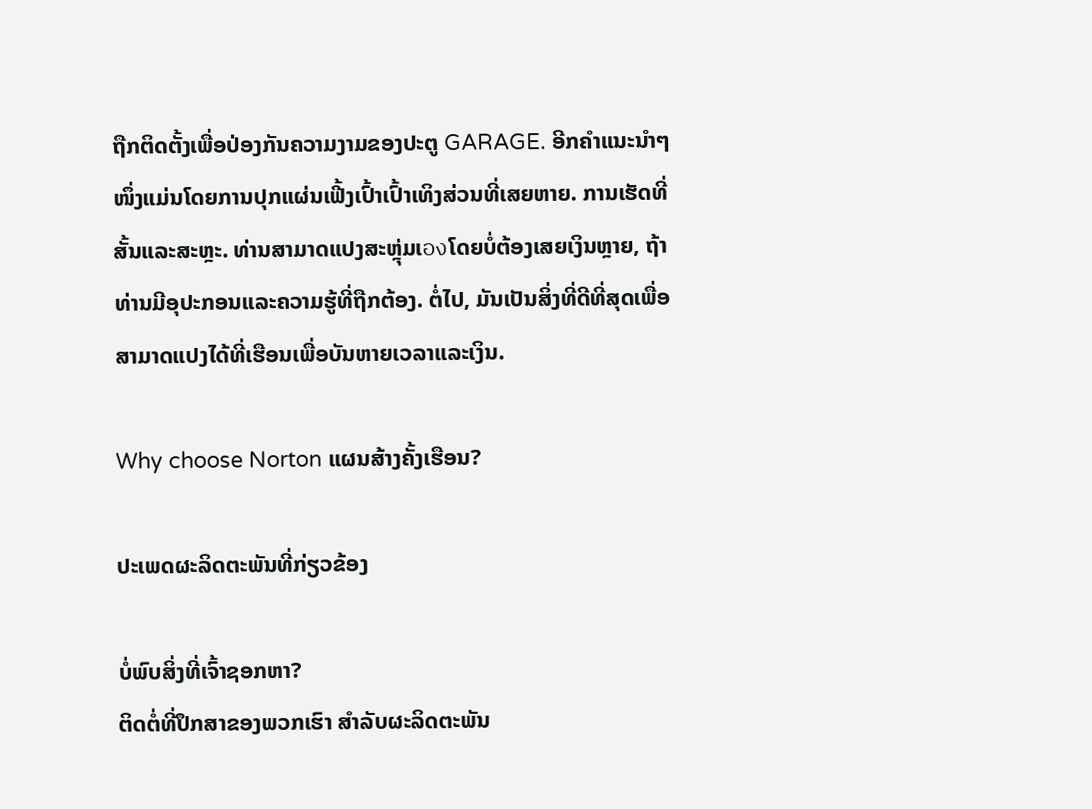ຖືກຕິດຕັ້ງເພື່ອປ່ອງກັນຄວາມງາມຂອງປະຕູ GARAGE. ອີກຄຳແນະນຳໆໜຶ່ງແມ່ນໂດຍການປຸກແຜ່ນເຟີ້ງເປົ້າເປົ້າເທິງສ່ວນທີ່ເສຍຫາຍ. ການເຮັດທີ່ສັ້ນແລະສະຫຼະ. ທ່ານສາມາດແປງສະຫຼຸ່ມເองໂດຍບໍ່ຕ້ອງເສຍເງິນຫຼາຍ, ຖ້າທ່ານມີອຸປະກອນແລະຄວາມຮູ້ທີ່ຖືກຕ້ອງ. ຕໍ່ໄປ, ມັນເປັນສິ່ງທີ່ດີທີ່ສຸດເພື່ອສາມາດແປງໄດ້ທີ່ເຮືອນເພື່ອບັນຫາຍເວລາແລະເງິນ.

Why choose Norton ແຜນສ້າງຄັ້ງເຮືອນ?

ປະເພດຜະລິດຕະພັນທີ່ກ່ຽວຂ້ອງ

ບໍ່ພົບສິ່ງທີ່ເຈົ້າຊອກຫາ?
ຕິດຕໍ່ທີ່ປຶກສາຂອງພວກເຮົາ ສໍາລັບຜະລິດຕະພັນ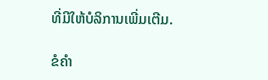ທີ່ມີໃຫ້ບໍລິການເພີ່ມເຕີມ.

ຂໍຄໍາ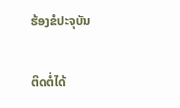ຮ້ອງຂໍປະຈຸບັນ

ຕິດຕໍ່ໄດ້